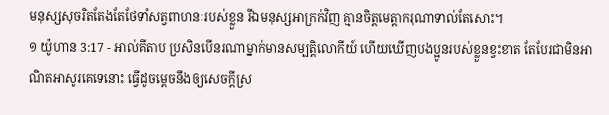មនុស្សសុចរិតតែងតែថែទាំសត្វពាហនៈរបស់ខ្លួន រីឯមនុស្សអាក្រក់វិញ គ្មានចិត្តមេត្តាករុណាទាល់តែសោះ។
១ យ៉ូហាន 3:17 - អាល់គីតាប ប្រសិនបើនរណាម្នាក់មានសម្បត្តិលោកីយ៍ ហើយឃើញបងប្អូនរបស់ខ្លួនខ្វះខាត តែបែរជាមិនអាណិតអាសូរគេទេនោះ ធ្វើដូចម្ដេចនឹងឲ្យសេចក្ដីស្រ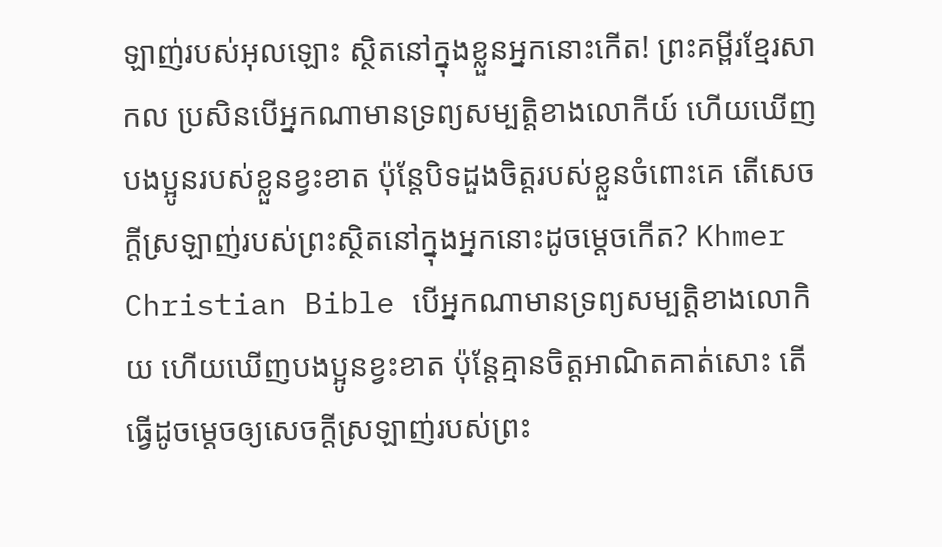ឡាញ់របស់អុលឡោះ ស្ថិតនៅក្នុងខ្លួនអ្នកនោះកើត! ព្រះគម្ពីរខ្មែរសាកល ប្រសិនបើអ្នកណាមានទ្រព្យសម្បត្តិខាងលោកីយ៍ ហើយឃើញបងប្អូនរបស់ខ្លួនខ្វះខាត ប៉ុន្តែបិទដួងចិត្តរបស់ខ្លួនចំពោះគេ តើសេចក្ដីស្រឡាញ់របស់ព្រះស្ថិតនៅក្នុងអ្នកនោះដូចម្ដេចកើត? Khmer Christian Bible បើអ្នកណាមានទ្រព្យសម្បត្តិខាងលោកិយ ហើយឃើញបងប្អូនខ្វះខាត ប៉ុន្ដែគ្មានចិត្ដអាណិតគាត់សោះ តើធ្វើដូចម្ដេចឲ្យសេចក្ដីស្រឡាញ់របស់ព្រះ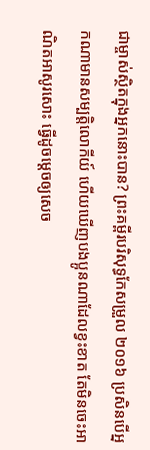ជាម្ចាស់ស្ថិតក្នុងអ្នកនោះបាន? ព្រះគម្ពីរបរិសុទ្ធកែសម្រួល ២០១៦ ប្រសិនបើអ្នកណាមានសម្បត្តិលោកីយ៍ ហើយឃើញបងប្អូនណាដែលខ្វះខាត តែមិនចេះអាណិតអាសូរសោះ ធ្វើដូចម្តេចឲ្យសេច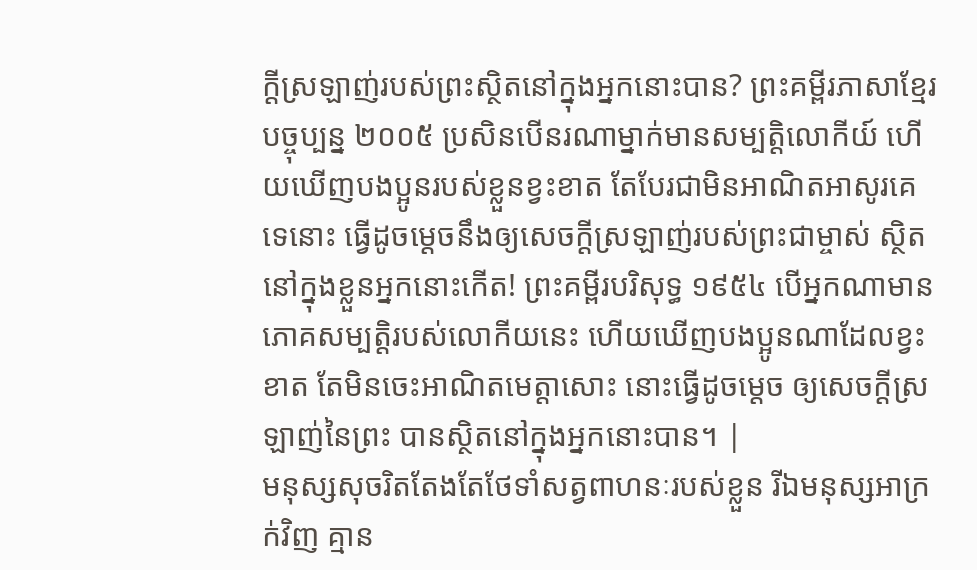ក្ដីស្រឡាញ់របស់ព្រះស្ថិតនៅក្នុងអ្នកនោះបាន? ព្រះគម្ពីរភាសាខ្មែរបច្ចុប្បន្ន ២០០៥ ប្រសិនបើនរណាម្នាក់មានសម្បត្តិលោកីយ៍ ហើយឃើញបងប្អូនរបស់ខ្លួនខ្វះខាត តែបែរជាមិនអាណិតអាសូរគេទេនោះ ធ្វើដូចម្ដេចនឹងឲ្យសេចក្ដីស្រឡាញ់របស់ព្រះជាម្ចាស់ ស្ថិតនៅក្នុងខ្លួនអ្នកនោះកើត! ព្រះគម្ពីរបរិសុទ្ធ ១៩៥៤ បើអ្នកណាមានភោគសម្បត្តិរបស់លោកីយនេះ ហើយឃើញបងប្អូនណាដែលខ្វះខាត តែមិនចេះអាណិតមេត្តាសោះ នោះធ្វើដូចម្តេច ឲ្យសេចក្ដីស្រឡាញ់នៃព្រះ បានស្ថិតនៅក្នុងអ្នកនោះបាន។ |
មនុស្សសុចរិតតែងតែថែទាំសត្វពាហនៈរបស់ខ្លួន រីឯមនុស្សអាក្រក់វិញ គ្មាន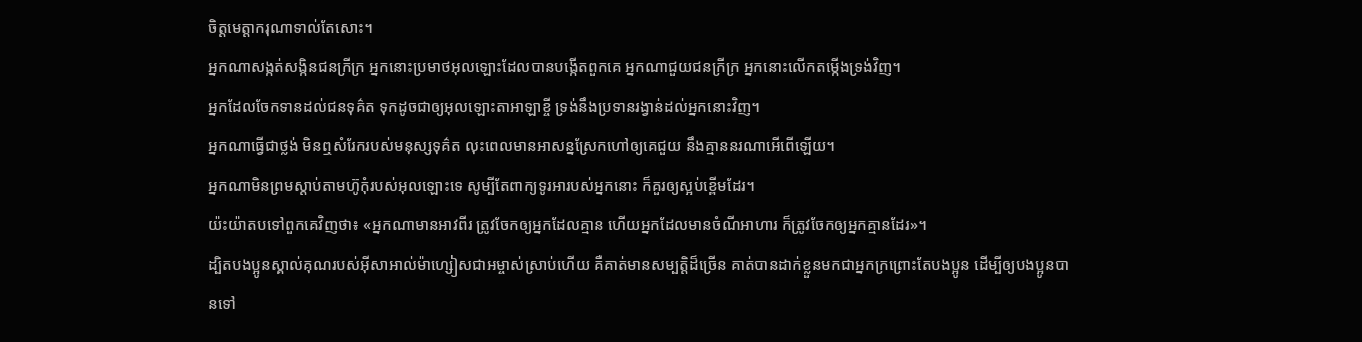ចិត្តមេត្តាករុណាទាល់តែសោះ។
អ្នកណាសង្កត់សង្កិនជនក្រីក្រ អ្នកនោះប្រមាថអុលឡោះដែលបានបង្កើតពួកគេ អ្នកណាជួយជនក្រីក្រ អ្នកនោះលើកតម្កើងទ្រង់វិញ។
អ្នកដែលចែកទានដល់ជនទុគ៌ត ទុកដូចជាឲ្យអុលឡោះតាអាឡាខ្ចី ទ្រង់នឹងប្រទានរង្វាន់ដល់អ្នកនោះវិញ។
អ្នកណាធ្វើជាថ្លង់ មិនឮសំរែករបស់មនុស្សទុគ៌ត លុះពេលមានអាសន្នស្រែកហៅឲ្យគេជួយ នឹងគ្មាននរណាអើពើឡើយ។
អ្នកណាមិនព្រមស្តាប់តាមហ៊ូកុំរបស់អុលឡោះទេ សូម្បីតែពាក្យទូរអារបស់អ្នកនោះ ក៏គួរឲ្យស្អប់ខ្ពើមដែរ។
យ៉ះយ៉ាតបទៅពួកគេវិញថា៖ «អ្នកណាមានអាវពីរ ត្រូវចែកឲ្យអ្នកដែលគ្មាន ហើយអ្នកដែលមានចំណីអាហារ ក៏ត្រូវចែកឲ្យអ្នកគ្មានដែរ»។
ដ្បិតបងប្អូនស្គាល់គុណរបស់អ៊ីសាអាល់ម៉ាហ្សៀសជាអម្ចាស់ស្រាប់ហើយ គឺគាត់មានសម្បត្តិដ៏ច្រើន គាត់បានដាក់ខ្លួនមកជាអ្នកក្រព្រោះតែបងប្អូន ដើម្បីឲ្យបងប្អូនបានទៅ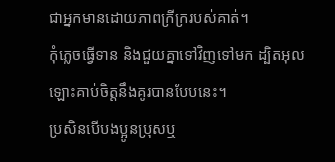ជាអ្នកមានដោយភាពក្រីក្ររបស់គាត់។
កុំភ្លេចធ្វើទាន និងជួយគ្នាទៅវិញទៅមក ដ្បិតអុលឡោះគាប់ចិត្តនឹងគូរបានបែបនេះ។
ប្រសិនបើបងប្អូនប្រុសឬ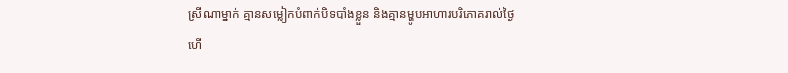ស្រីណាម្នាក់ គ្មានសម្លៀកបំពាក់បិទបាំងខ្លួន និងគ្មានម្ហូបអាហារបរិភោគរាល់ថ្ងៃ
ហើ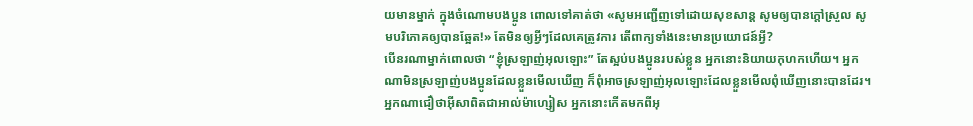យមានម្នាក់ ក្នុងចំណោមបងប្អូន ពោលទៅគាត់ថា «សូមអញ្ជើញទៅដោយសុខសាន្ដ សូមឲ្យបានក្ដៅស្រួល សូមបរិភោគឲ្យបានឆ្អែត!» តែមិនឲ្យអ្វីៗដែលគេត្រូវការ តើពាក្យទាំងនេះមានប្រយោជន៍អ្វី?
បើនរណាម្នាក់ពោលថា “ខ្ញុំស្រឡាញ់អុលឡោះ” តែស្អប់បងប្អូនរបស់ខ្លួន អ្នកនោះនិយាយកុហកហើយ។ អ្នកណាមិនស្រឡាញ់បងប្អូនដែលខ្លួនមើលឃើញ ក៏ពុំអាចស្រឡាញ់អុលឡោះដែលខ្លួនមើលពុំឃើញនោះបានដែរ។
អ្នកណាជឿថាអ៊ីសាពិតជាអាល់ម៉ាហ្សៀស អ្នកនោះកើតមកពីអុ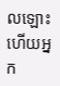លឡោះ ហើយអ្នក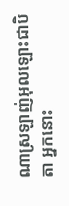ណាស្រឡាញ់អុលឡោះជាបិតា អ្នកនោះ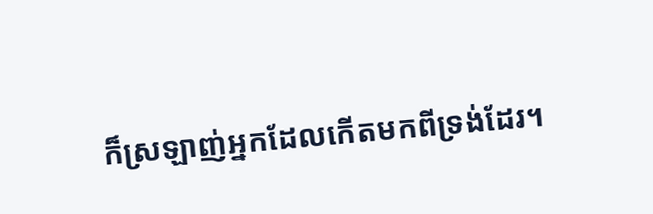ក៏ស្រឡាញ់អ្នកដែលកើតមកពីទ្រង់ដែរ។